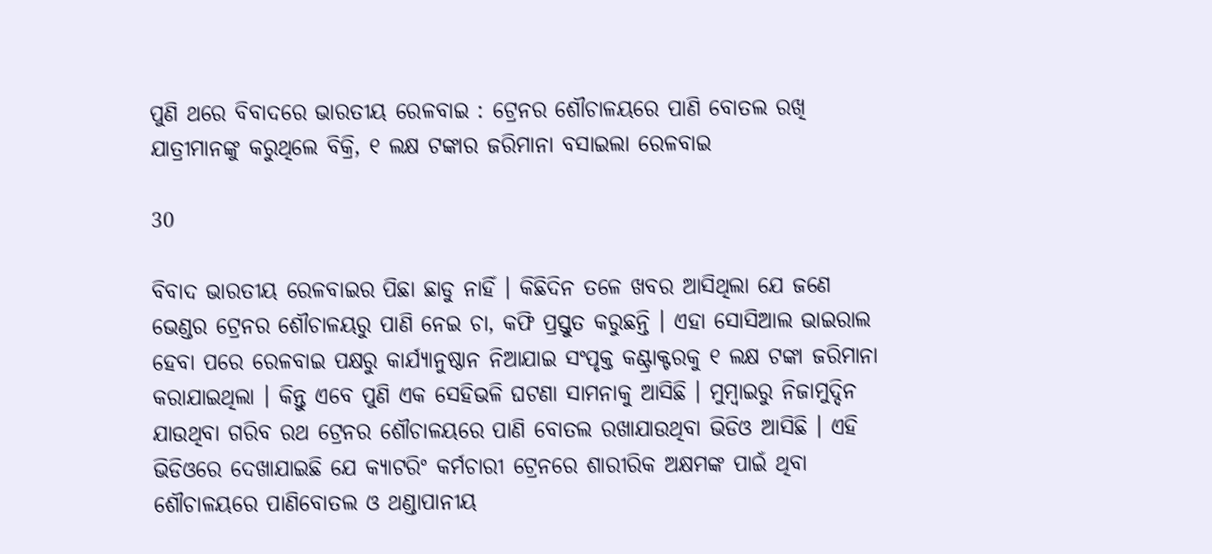ପୁଣି ଥରେ ବିବାଦରେ ଭାରତୀୟ ରେଳବାଇ : ଟ୍ରେନର ଶୌଚାଳୟରେ ପାଣି ବୋତଲ ରଖି ଯାତ୍ରୀମାନଙ୍କୁ କରୁଥିଲେ ବିକ୍ରି, ୧ ଲକ୍ଷ ଟଙ୍କାର ଜରିମାନା ବସାଇଲା ରେଳବାଇ

30

ବିବାଦ ଭାରତୀୟ ରେଳବାଇର ପିଛା ଛାଡୁ ନାହିଁ । କିଛିଦିନ ତଳେ ଖବର ଆସିଥିଲା ଯେ ଜଣେ ଭେଣ୍ଡର ଟ୍ରେନର ଶୌଚାଳୟରୁ ପାଣି ନେଇ ଚା, କଫି ପ୍ରସ୍ତୁତ କରୁଛନ୍ତି । ଏହା ସୋସିଆଲ ଭାଇରାଲ ହେବା ପରେ ରେଳବାଇ ପକ୍ଷରୁ କାର୍ଯ୍ୟାନୁଷ୍ଠାନ ନିଆଯାଇ ସଂପୃକ୍ତ କଣ୍ଟ୍ରାକ୍ଟରକୁ ୧ ଲକ୍ଷ ଟଙ୍କା ଜରିମାନା କରାଯାଇଥିଲା । କିନ୍ତୁ ଏବେ ପୁଣି ଏକ ସେହିଭଳି ଘଟଣା ସାମନାକୁ ଆସିଛି । ମୁମ୍ବାଇରୁ ନିଜାମୁଦ୍ଦିନ ଯାଉଥିବା ଗରିବ ରଥ ଟ୍ରେନର ଶୌଚାଳୟରେ ପାଣି ବୋତଲ ରଖାଯାଉଥିବା ଭିଡିଓ ଆସିଛି । ଏହି ଭିଡିଓରେ ଦେଖାଯାଇଛି ଯେ କ୍ୟାଟରିଂ କର୍ମଚାରୀ ଟ୍ରେନରେ ଶାରୀରିକ ଅକ୍ଷମଙ୍କ ପାଇଁ ଥିବା ଶୌଚାଳୟରେ ପାଣିବୋତଲ ଓ ଥଣ୍ଡାପାନୀୟ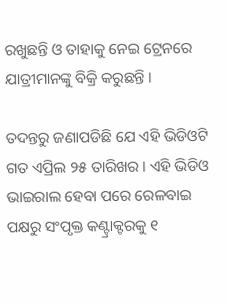ରଖୁଛନ୍ତି ଓ ତାହାକୁ ନେଇ ଟ୍ରେନରେ ଯାତ୍ରୀମାନଙ୍କୁ ବିକ୍ରି କରୁଛନ୍ତି ।

ତଦନ୍ତରୁ ଜଣାପଡିଛି ଯେ ଏହି ଭିଡିଓଟି ଗତ ଏପ୍ରିଲ ୨୫ ତାରିଖର । ଏହି ଭିଡିଓ ଭାଇରାଲ ହେବା ପରେ ରେଳବାଇ ପକ୍ଷରୁ ସଂପୃକ୍ତ କଣ୍ଟ୍ରାକ୍ଟରକୁ ୧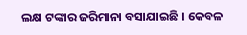ଲକ୍ଷ ଟଙ୍କାର ଜରିମାନା ବସାଯାଇଛି । କେବଳ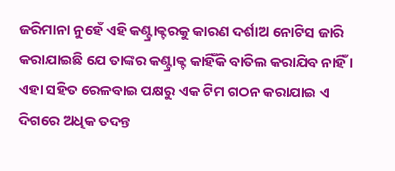ଜରିମାନା ନୁହେଁ ଏହି କଣ୍ଟ୍ରାକ୍ଟରକୁ କାରଣ ଦର୍ଶାଅ ନୋଟିସ ଜାରି କରାଯାଇଛି ଯେ ତାଙ୍କର କଣ୍ଟ୍ରାକ୍ଟ କାହିଁକି ବାତିଲ କରାଯିବ ନାହିଁ । ଏହା ସହିତ ରେଳବାଇ ପକ୍ଷରୁ ଏକ ଟିମ ଗଠନ କରାଯାଇ ଏ ଦିଗରେ ଅଧିକ ତଦନ୍ତ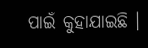ପାଇଁ କୁହାଯାଇଛି ।